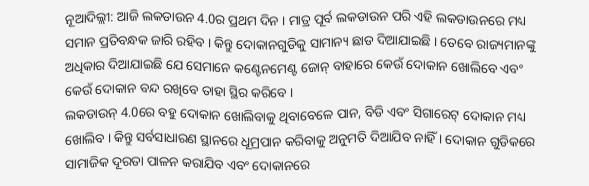ନୂଆଦିଲ୍ଲୀ: ଆଜି ଲକଡାଉନ 4.0ର ପ୍ରଥମ ଦିନ । ମାତ୍ର ପୂର୍ବ ଲକଡାଉନ ପରି ଏହି ଲକଡାଉନରେ ମଧ୍ୟ ସମାନ ପ୍ରତିବନ୍ଧକ ଜାରି ରହିବ । କିନ୍ତୁ ଦୋକାନଗୁଡିକୁ ସାମାନ୍ୟ ଛାଡ ଦିଆଯାଇଛି । ତେବେ ରାଜ୍ୟମାନଙ୍କୁ ଅଧିକାର ଦିଆଯାଇଛି ଯେ ସେମାନେ କଣ୍ଟେନମେଣ୍ଟ ଜୋନ୍ ବାହାରେ କେଉଁ ଦୋକାନ ଖୋଲିବେ ଏବଂ କେଉଁ ଦୋକାନ ବନ୍ଦ ରଖିବେ ତାହା ସ୍ଥିର କରିବେ ।
ଲକଡାଉନ୍ 4.0ରେ ବହୁ ଦୋକାନ ଖୋଲିବାକୁ ଥିବାବେଳେ ପାନ, ବିଡି ଏବଂ ସିଗାରେଟ୍ ଦୋକାନ ମଧ୍ୟ ଖୋଲିବ । କିନ୍ତୁ ସର୍ବସାଧାରଣ ସ୍ଥାନରେ ଧୂମ୍ରପାନ କରିବାକୁ ଅନୁମତି ଦିଆଯିବ ନାହିଁ । ଦୋକାନ ଗୁଡିକରେ ସାମାଜିକ ଦୂରତା ପାଳନ କରାଯିବ ଏବଂ ଦୋକାନରେ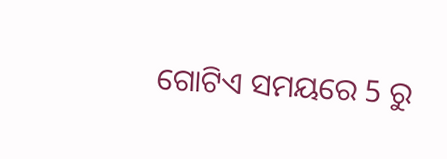ଗୋଟିଏ ସମୟରେ 5 ରୁ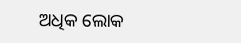ଅଧିକ ଲୋକ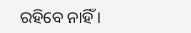ରହିବେ ନାହିଁ ।